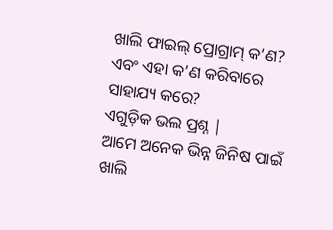ଖାଲି ଫାଇଲ୍ ପ୍ରୋଗ୍ରାମ୍ କ’ଣ? ଏବଂ ଏହା କ’ଣ କରିବାରେ ସାହାଯ୍ୟ କରେ?
ଏଗୁଡ଼ିକ ଭଲ ପ୍ରଶ୍ନ |
ଆମେ ଅନେକ ଭିନ୍ନ ଜିନିଷ ପାଇଁ ଖାଲି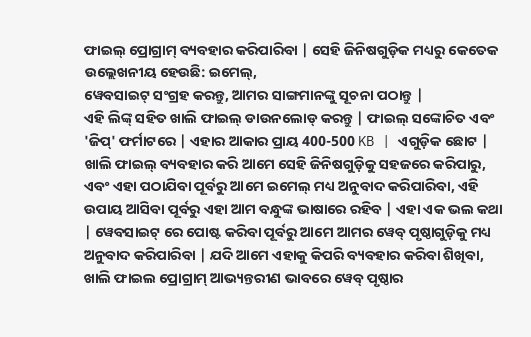ଫାଇଲ୍ ପ୍ରୋଗ୍ରାମ୍ ବ୍ୟବହାର କରିପାରିବା | ସେହି ଜିନିଷଗୁଡ଼ିକ ମଧ୍ୟରୁ କେତେକ ଉଲ୍ଲେଖନୀୟ ହେଉଛି: ଇମେଲ୍,
ୱେବସାଇଟ୍ ସଂଗ୍ରହ କରନ୍ତୁ, ଆମର ସାଙ୍ଗମାନଙ୍କୁ ସୂଚନା ପଠାନ୍ତୁ |
ଏହି ଲିଙ୍କ୍ ସହିତ ଖାଲି ଫାଇଲ୍ ଡାଉନଲୋଡ୍ କରନ୍ତୁ | ଫାଇଲ୍ ସଙ୍କୋଚିତ ଏବଂ 'ଜିପ୍' ଫର୍ମାଟରେ | ଏହାର ଆକାର ପ୍ରାୟ 400-500 KB | ଏଗୁଡ଼ିକ ଛୋଟ |
ଖାଲି ଫାଇଲ୍ ବ୍ୟବହାର କରି ଆମେ ସେହି ଜିନିଷଗୁଡ଼ିକୁ ସହଜରେ କରିପାରୁ, ଏବଂ ଏହା ପଠାଯିବା ପୂର୍ବରୁ ଆମେ ଇମେଲ୍ ମଧ୍ୟ ଅନୁବାଦ କରିପାରିବା, ଏହି ଉପାୟ ଆସିବା ପୂର୍ବରୁ ଏହା ଆମ ବନ୍ଧୁଙ୍କ ଭାଷାରେ ରହିବ | ଏହା ଏକ ଭଲ କଥା | ୱେବସାଇଟ୍ ରେ ପୋଷ୍ଟ କରିବା ପୂର୍ବରୁ ଆମେ ଆମର ୱେବ୍ ପୃଷ୍ଠାଗୁଡ଼ିକୁ ମଧ୍ୟ ଅନୁବାଦ କରିପାରିବା | ଯଦି ଆମେ ଏହାକୁ କିପରି ବ୍ୟବହାର କରିବା ଶିଖିବା, ଖାଲି ଫାଇଲ ପ୍ରୋଗ୍ରାମ୍ ଆଭ୍ୟନ୍ତରୀଣ ଭାବରେ ୱେବ୍ ପୃଷ୍ଠାର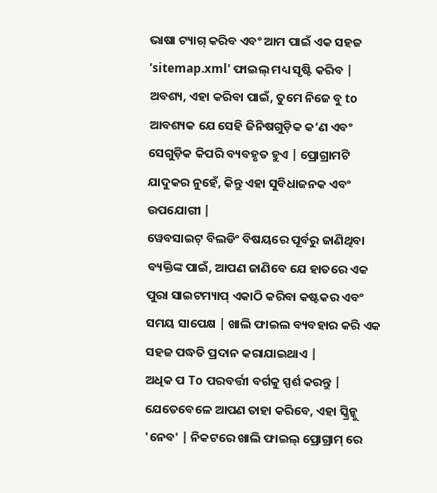ଭାଷା ଟ୍ୟାଗ୍ କରିବ ଏବଂ ଆମ ପାଇଁ ଏକ ସହଜ 'sitemap.xml' ଫାଇଲ୍ ମଧ୍ୟ ସୃଷ୍ଟି କରିବ | ଅବଶ୍ୟ, ଏହା କରିବା ପାଇଁ, ତୁମେ ନିଜେ ବୁ to ଆବଶ୍ୟକ ଯେ ସେହି ଜିନିଷଗୁଡ଼ିକ କ’ଣ ଏବଂ ସେଗୁଡ଼ିକ କିପରି ବ୍ୟବହୃତ ହୁଏ | ପ୍ରୋଗ୍ରାମଟି ଯାଦୁକର ନୁହେଁ, କିନ୍ତୁ ଏହା ସୁବିଧାଜନକ ଏବଂ ଉପଯୋଗୀ |
ୱେବସାଇଟ୍ ବିଲଡିଂ ବିଷୟରେ ପୂର୍ବରୁ ଜାଣିଥିବା ବ୍ୟକ୍ତିଙ୍କ ପାଇଁ, ଆପଣ ଜାଣିବେ ଯେ ହାତରେ ଏକ ପୁରା ସାଇଟମ୍ୟାପ୍ ଏକାଠି କରିବା କଷ୍ଟକର ଏବଂ ସମୟ ସାପେକ୍ଷ | ଖାଲି ଫାଇଲ ବ୍ୟବହାର କରି ଏକ ସହଜ ପଦ୍ଧତି ପ୍ରଦାନ କରାଯାଇଥାଏ |
ଅଧିକ ପ To ପରବର୍ତ୍ତୀ ବର୍ଗକୁ ସ୍ପର୍ଶ କରନ୍ତୁ | ଯେତେବେଳେ ଆପଣ ତାହା କରିବେ, ଏହା ସ୍କ୍ରିନ୍କୁ 'ନେବ' | ନିକଟରେ ଖାଲି ଫାଇଲ୍ ପ୍ରୋଗ୍ରାମ୍ ରେ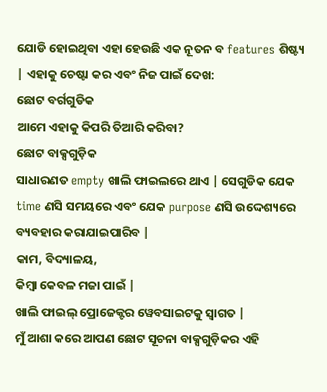ଯୋଡି ହୋଇଥିବା ଏହା ହେଉଛି ଏକ ନୂତନ ବ features ଶିଷ୍ଟ୍ୟ | ଏହାକୁ ଚେଷ୍ଟା କର ଏବଂ ନିଜ ପାଇଁ ଦେଖ:
ଛୋଟ ବର୍ଗଗୁଡିକ
ଆମେ ଏହାକୁ କିପରି ତିଆରି କରିବା?
ଛୋଟ ବାକ୍ସଗୁଡ଼ିକ
ସାଧାରଣତ empty ଖାଲି ଫାଇଲରେ ଥାଏ | ସେଗୁଡିକ ଯେକ time ଣସି ସମୟରେ ଏବଂ ଯେକ purpose ଣସି ଉଦ୍ଦେଶ୍ୟରେ
ବ୍ୟବହାର କରାଯାଇପାରିବ |
କାମ, ବିଦ୍ୟାଳୟ,
କିମ୍ବା କେବଳ ମଜା ପାଇଁ |
ଖାଲି ଫାଇଲ୍ ପ୍ରୋଜେକ୍ଟର ୱେବସାଇଟକୁ ସ୍ୱାଗତ |
ମୁଁ ଆଶା କରେ ଆପଣ ଛୋଟ ସୂଚନା ବାକ୍ସଗୁଡ଼ିକର ଏହି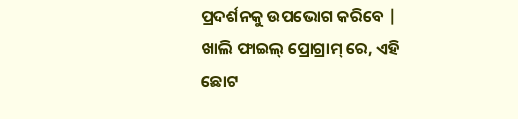ପ୍ରଦର୍ଶନକୁ ଉପଭୋଗ କରିବେ |
ଖାଲି ଫାଇଲ୍ ପ୍ରୋଗ୍ରାମ୍ ରେ, ଏହି ଛୋଟ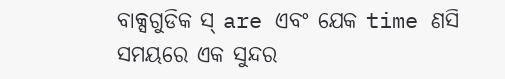ବାକ୍ସଗୁଡିକ ସ୍ are ଏବଂ ଯେକ time ଣସି ସମୟରେ ଏକ ସୁନ୍ଦର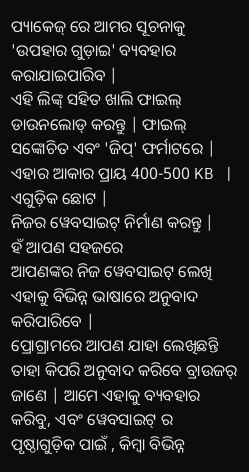ପ୍ୟାକେଜ୍ ରେ ଆମର ସୂଚନାକୁ 'ଉପହାର ଗୁଡ଼ାଇ' ବ୍ୟବହାର କରାଯାଇପାରିବ |
ଏହି ଲିଙ୍କ୍ ସହିତ ଖାଲି ଫାଇଲ୍ ଡାଉନଲୋଡ୍ କରନ୍ତୁ | ଫାଇଲ୍ ସଙ୍କୋଚିତ ଏବଂ 'ଜିପ୍' ଫର୍ମାଟରେ | ଏହାର ଆକାର ପ୍ରାୟ 400-500 KB | ଏଗୁଡ଼ିକ ଛୋଟ |
ନିଜର ୱେବସାଇଟ୍ ନିର୍ମାଣ କରନ୍ତୁ |
ହଁ ଆପଣ ସହଜରେ
ଆପଣଙ୍କର ନିଜ ୱେବସାଇଟ୍ ଲେଖି
ଏହାକୁ ବିଭିନ୍ନ ଭାଷାରେ ଅନୁବାଦ କରିପାରିବେ |
ପ୍ରୋଗ୍ରାମରେ ଆପଣ ଯାହା ଲେଖିଛନ୍ତି ତାହା କିପରି ଅନୁବାଦ କରିବେ ବ୍ରାଉଜର୍ ଜାଣେ | ଆମେ ଏହାକୁ ବ୍ୟବହାର କରିବୁ, ଏବଂ ୱେବସାଇଟ୍ ର ପୃଷ୍ଠାଗୁଡ଼ିକ ପାଇଁ , କିମ୍ବା ବିଭିନ୍ନ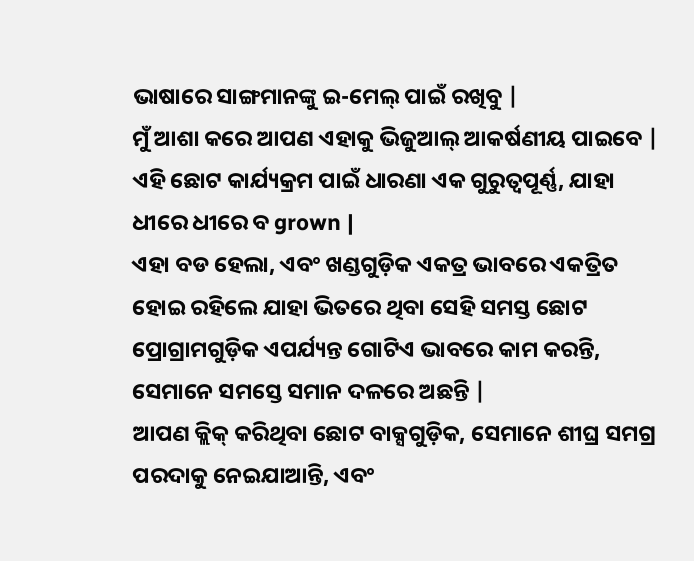ଭାଷାରେ ସାଙ୍ଗମାନଙ୍କୁ ଇ-ମେଲ୍ ପାଇଁ ରଖିବୁ |
ମୁଁ ଆଶା କରେ ଆପଣ ଏହାକୁ ଭିଜୁଆଲ୍ ଆକର୍ଷଣୀୟ ପାଇବେ |
ଏହି ଛୋଟ କାର୍ଯ୍ୟକ୍ରମ ପାଇଁ ଧାରଣା ଏକ ଗୁରୁତ୍ୱପୂର୍ଣ୍ଣ, ଯାହା ଧୀରେ ଧୀରେ ବ grown |
ଏହା ବଡ ହେଲା, ଏବଂ ଖଣ୍ଡଗୁଡ଼ିକ ଏକତ୍ର ଭାବରେ ଏକତ୍ରିତ ହୋଇ ରହିଲେ ଯାହା ଭିତରେ ଥିବା ସେହି ସମସ୍ତ ଛୋଟ ପ୍ରୋଗ୍ରାମଗୁଡ଼ିକ ଏପର୍ଯ୍ୟନ୍ତ ଗୋଟିଏ ଭାବରେ କାମ କରନ୍ତି, ସେମାନେ ସମସ୍ତେ ସମାନ ଦଳରେ ଅଛନ୍ତି |
ଆପଣ କ୍ଲିକ୍ କରିଥିବା ଛୋଟ ବାକ୍ସଗୁଡ଼ିକ, ସେମାନେ ଶୀଘ୍ର ସମଗ୍ର ପରଦାକୁ ନେଇଯାଆନ୍ତି, ଏବଂ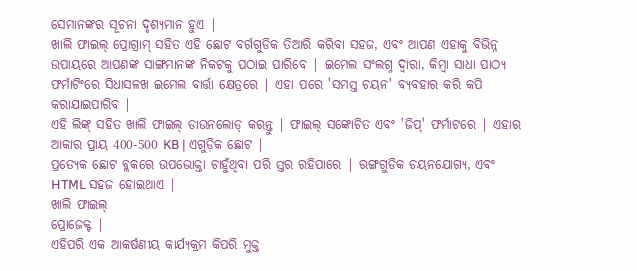ସେମାନଙ୍କର ସୂଚନା ଦୃଶ୍ୟମାନ ହୁଏ |
ଖାଲି ଫାଇଲ୍ ପ୍ରୋଗ୍ରାମ୍ ସହିତ ଏହି ଛୋଟ ବର୍ଗଗୁଡିକ ତିଆରି କରିବା ସହଜ, ଏବଂ ଆପଣ ଏହାକୁ ବିଭିନ୍ନ ଉପାୟରେ ଆପଣଙ୍କ ସାଙ୍ଗମାନଙ୍କ ନିକଟକୁ ପଠାଇ ପାରିବେ | ଇମେଲ ସଂଲଗ୍ନ ଦ୍ୱାରା, କିମ୍ବା ସାଧା ପାଠ୍ୟ ଫର୍ମାଟିଂରେ ସିଧାସଳଖ ଇମେଲ ବାର୍ତ୍ତା କ୍ଷେତ୍ରରେ | ଏହା ପରେ 'ସମସ୍ତ ଚୟନ' ବ୍ୟବହାର କରି କପି କରାଯାଇପାରିବ |
ଏହି ଲିଙ୍କ୍ ସହିତ ଖାଲି ଫାଇଲ୍ ଡାଉନଲୋଡ୍ କରନ୍ତୁ | ଫାଇଲ୍ ସଙ୍କୋଚିତ ଏବଂ 'ଜିପ୍' ଫର୍ମାଟରେ | ଏହାର ଆକାର ପ୍ରାୟ 400-500 KB | ଏଗୁଡ଼ିକ ଛୋଟ |
ପ୍ରତ୍ୟେକ ଛୋଟ ବ୍ଲକରେ ଉପଭୋକ୍ତା ଚାହୁଁଥିବା ପରି ସ୍ତର ରହିପାରେ | ରଙ୍ଗଗୁଡିକ ଚୟନଯୋଗ୍ୟ, ଏବଂ HTML ସହଜ ହୋଇଥାଏ |
ଖାଲି ଫାଇଲ୍
ପ୍ରୋଜେକ୍ଟ |
ଏହିପରି ଏକ ଆକର୍ଷଣୀୟ କାର୍ଯ୍ୟକ୍ରମ କିପରି ମୁକ୍ତ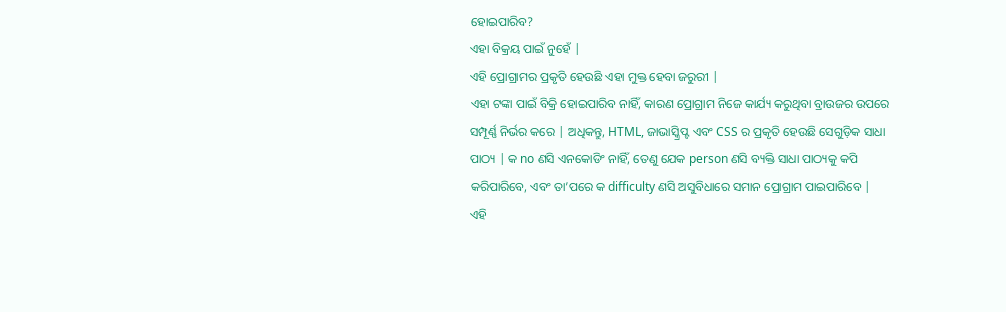ହୋଇପାରିବ?
ଏହା ବିକ୍ରୟ ପାଇଁ ନୁହେଁ |
ଏହି ପ୍ରୋଗ୍ରାମର ପ୍ରକୃତି ହେଉଛି ଏହା ମୁକ୍ତ ହେବା ଜରୁରୀ |
ଏହା ଟଙ୍କା ପାଇଁ ବିକ୍ରି ହୋଇପାରିବ ନାହିଁ, କାରଣ ପ୍ରୋଗ୍ରାମ ନିଜେ କାର୍ଯ୍ୟ କରୁଥିବା ବ୍ରାଉଜର ଉପରେ ସମ୍ପୂର୍ଣ୍ଣ ନିର୍ଭର କରେ | ଅଧିକନ୍ତୁ, HTML, ଜାଭାସ୍କ୍ରିପ୍ଟ ଏବଂ CSS ର ପ୍ରକୃତି ହେଉଛି ସେଗୁଡ଼ିକ ସାଧା ପାଠ୍ୟ | କ no ଣସି ଏନକୋଡିଂ ନାହିଁ, ତେଣୁ ଯେକ person ଣସି ବ୍ୟକ୍ତି ସାଧା ପାଠ୍ୟକୁ କପି କରିପାରିବେ, ଏବଂ ତା’ପରେ କ difficulty ଣସି ଅସୁବିଧାରେ ସମାନ ପ୍ରୋଗ୍ରାମ ପାଇପାରିବେ |
ଏହି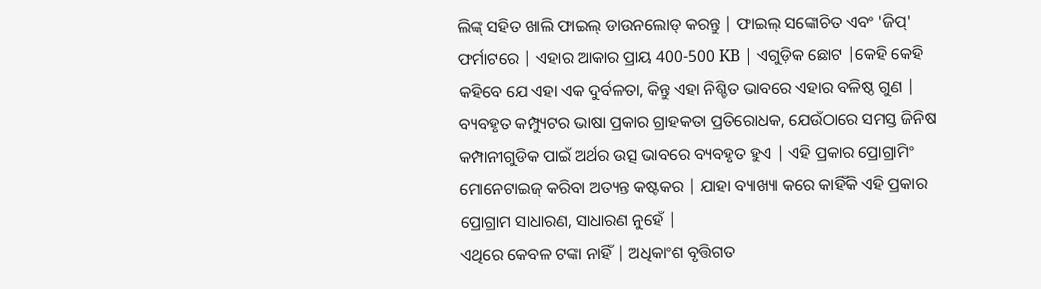ଲିଙ୍କ୍ ସହିତ ଖାଲି ଫାଇଲ୍ ଡାଉନଲୋଡ୍ କରନ୍ତୁ | ଫାଇଲ୍ ସଙ୍କୋଚିତ ଏବଂ 'ଜିପ୍' ଫର୍ମାଟରେ | ଏହାର ଆକାର ପ୍ରାୟ 400-500 KB | ଏଗୁଡ଼ିକ ଛୋଟ |କେହି କେହି କହିବେ ଯେ ଏହା ଏକ ଦୁର୍ବଳତା, କିନ୍ତୁ ଏହା ନିଶ୍ଚିତ ଭାବରେ ଏହାର ବଳିଷ୍ଠ ଗୁଣ | ବ୍ୟବହୃତ କମ୍ପ୍ୟୁଟର ଭାଷା ପ୍ରକାର ଗ୍ରାହକତା ପ୍ରତିରୋଧକ, ଯେଉଁଠାରେ ସମସ୍ତ ଜିନିଷ କମ୍ପାନୀଗୁଡିକ ପାଇଁ ଅର୍ଥର ଉତ୍ସ ଭାବରେ ବ୍ୟବହୃତ ହୁଏ | ଏହି ପ୍ରକାର ପ୍ରୋଗ୍ରାମିଂ ମୋନେଟାଇଜ୍ କରିବା ଅତ୍ୟନ୍ତ କଷ୍ଟକର | ଯାହା ବ୍ୟାଖ୍ୟା କରେ କାହିଁକି ଏହି ପ୍ରକାର ପ୍ରୋଗ୍ରାମ ସାଧାରଣ, ସାଧାରଣ ନୁହେଁ |
ଏଥିରେ କେବଳ ଟଙ୍କା ନାହିଁ | ଅଧିକାଂଶ ବୃତ୍ତିଗତ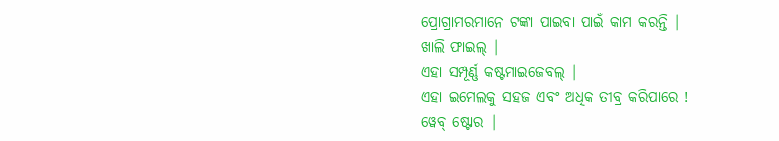ପ୍ରୋଗ୍ରାମରମାନେ ଟଙ୍କା ପାଇବା ପାଇଁ କାମ କରନ୍ତି |
ଖାଲି ଫାଇଲ୍ |
ଏହା ସମ୍ପୂର୍ଣ୍ଣ କଷ୍ଟମାଇଜେବଲ୍ |
ଏହା ଇମେଲକୁ ସହଜ ଏବଂ ଅଧିକ ତୀବ୍ର କରିପାରେ !
ୱେବ୍ ଷ୍ଟୋର |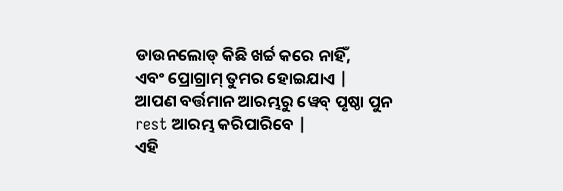ଡାଉନଲୋଡ୍ କିଛି ଖର୍ଚ୍ଚ କରେ ନାହିଁ,
ଏବଂ ପ୍ରୋଗ୍ରାମ୍ ତୁମର ହୋଇଯାଏ |
ଆପଣ ବର୍ତ୍ତମାନ ଆରମ୍ଭରୁ ୱେବ୍ ପୃଷ୍ଠା ପୁନ rest ଆରମ୍ଭ କରିପାରିବେ |
ଏହି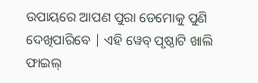ଉପାୟରେ ଆପଣ ପୁରା ଡେମୋକୁ ପୁଣି ଦେଖିପାରିବେ | ଏହି ୱେବ୍ ପୃଷ୍ଠାଟି ଖାଲି ଫାଇଲ୍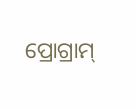ପ୍ରୋଗ୍ରାମ୍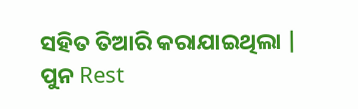ସହିତ ତିଆରି କରାଯାଇଥିଲା |
ପୁନ Rest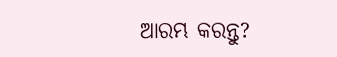ଆରମ୍ଭ କରନ୍ତୁ?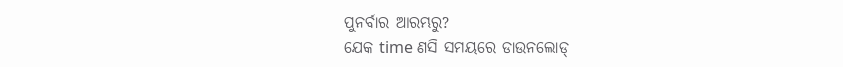ପୁନର୍ବାର ଆରମ୍ଭରୁ?
ଯେକ time ଣସି ସମୟରେ ଡାଉନଲୋଡ୍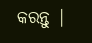କରନ୍ତୁ |